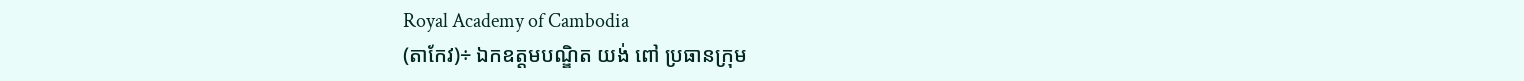Royal Academy of Cambodia
(តាកែវ)÷ ឯកឧត្តមបណ្ឌិត យង់ ពៅ ប្រធានក្រុម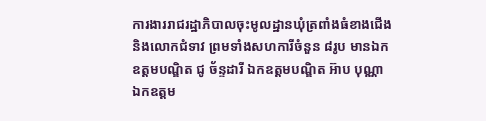ការងាររាជរដ្ឋាភិបាលចុះមូលដ្ឋានឃុំត្រពាំងធំខាងជើង និងលោកជំទាវ ព្រមទាំងសហការីចំនួន ៨រូប មានឯកឧត្តមបណ្ឌិត ជូ ច័ន្ទដារី ឯកឧត្តមបណ្ឌិត អ៊ាប បុណ្ណា ឯកឧត្តម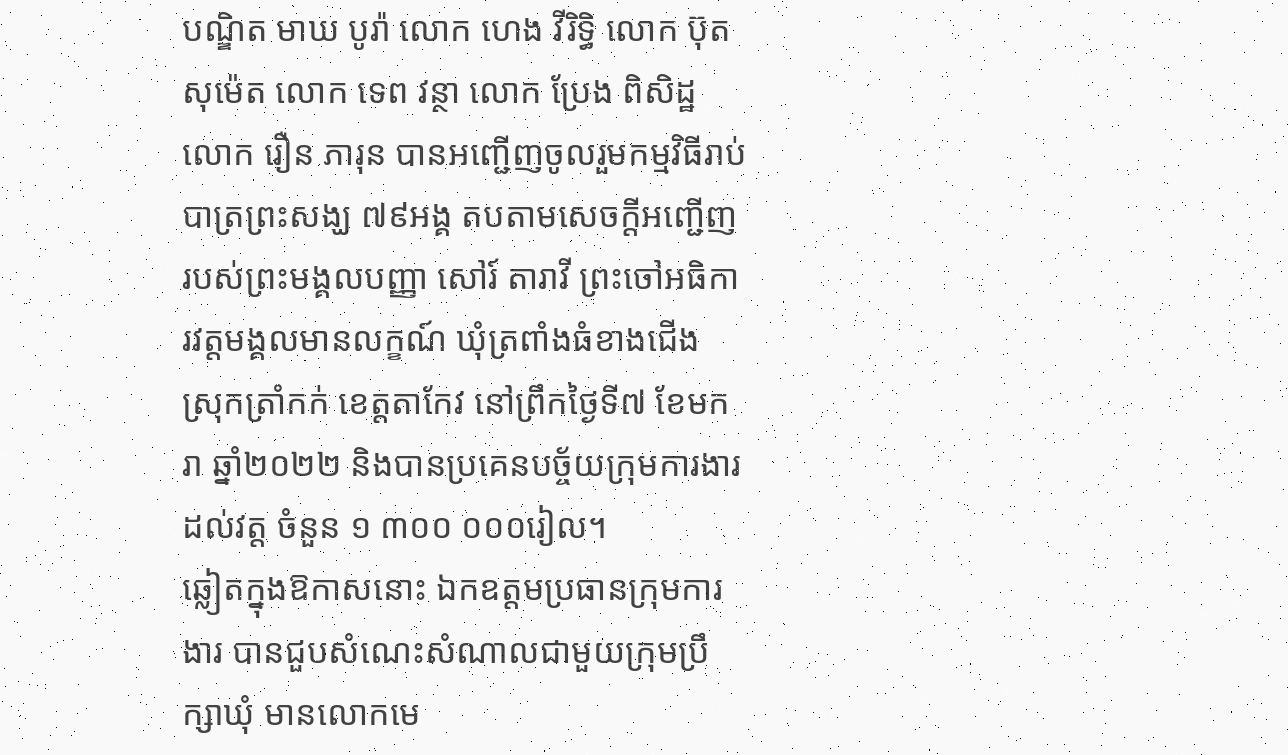បណ្ឌិត មាឃ បូរ៉ា លោក ហេង វីរិទ្ធិ លោក ប៊ុត សុម៉េត លោក ទេព វន្ថា លោក ប្រែង ពិសិដ្ឋ លោក រឿន ភារុន បានអញ្ជើញចូលរួមកម្មវិធីរាប់បាត្រព្រះសង្ឃ ៧៩អង្គ តបតាមសេចក្ដីអញ្ជើញរបស់ព្រះមង្គលបញ្ញា សៅរ៍ តារាវី ព្រះចៅអធិការវត្តមង្គលមានលក្ខណ៍ ឃុំត្រពាំងធំខាងជើង ស្រុកត្រាំកក់ ខេត្តតាកែវ នៅព្រឹកថ្ងៃទី៧ ខែមករា ឆ្នាំ២០២២ និងបានប្រគេនបច្ច័យក្រុមការងារដល់វត្ត ចំនួន ១ ៣០០ ០០០រៀល។
ឆ្លៀតក្នុងឱកាសនោះ ឯកឧត្តមប្រធានក្រុមការងារ បានជួបសំណេះសំណាលជាមួយក្រុមប្រឹក្សាឃុំ មានលោកមេ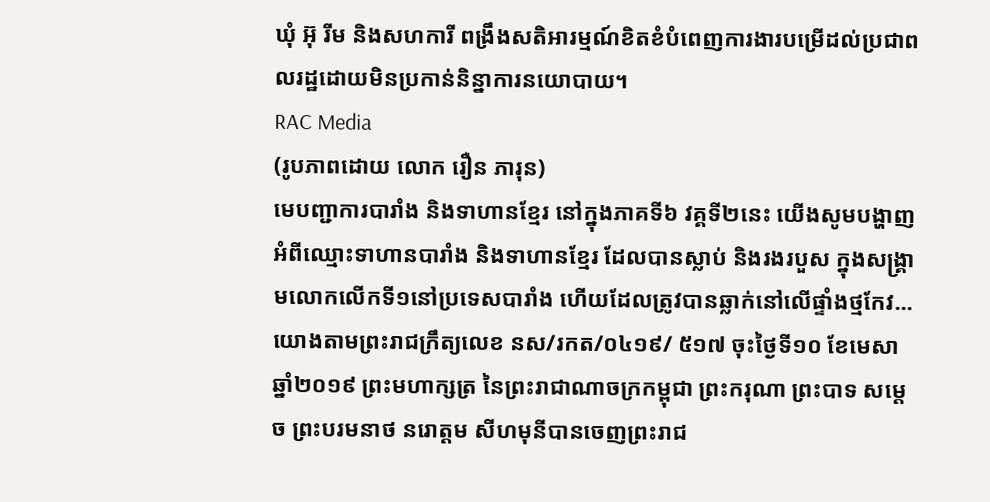ឃុំ អ៊ុ រីម និងសហការី ពង្រឹងសតិអារម្មណ៍ខិតខំបំពេញការងារបម្រើដល់ប្រជាពលរដ្ឋដោយមិនប្រកាន់និន្នាការនយោបាយ។
RAC Media
(រូបភាពដោយ លោក រឿន ភារុន)
មេបញ្ជាការបារាំង និងទាហានខ្មែរ នៅក្នុងភាគទី៦ វគ្គទី២នេះ យើងសូមបង្ហាញអំពីឈ្មោះទាហានបារាំង និងទាហានខ្មែរ ដែលបានស្លាប់ និងរងរបួស ក្នុងសង្គ្រាមលោកលើកទី១នៅប្រទេសបារាំង ហើយដែលត្រូវបានឆ្លាក់នៅលើផ្ទាំងថ្មកែវ...
យោងតាមព្រះរាជក្រឹត្យលេខ នស/រកត/០៤១៩/ ៥១៧ ចុះថ្ងៃទី១០ ខែមេសា ឆ្នាំ២០១៩ ព្រះមហាក្សត្រ នៃព្រះរាជាណាចក្រកម្ពុជា ព្រះករុណា ព្រះបាទ សម្តេច ព្រះបរមនាថ នរោត្តម សីហមុនីបានចេញព្រះរាជ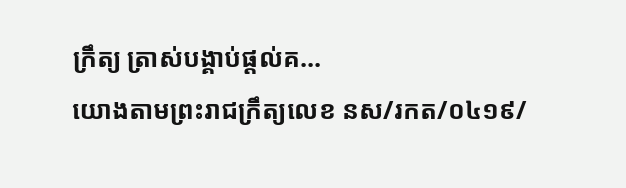ក្រឹត្យ ត្រាស់បង្គាប់ផ្តល់គ...
យោងតាមព្រះរាជក្រឹត្យលេខ នស/រកត/០៤១៩/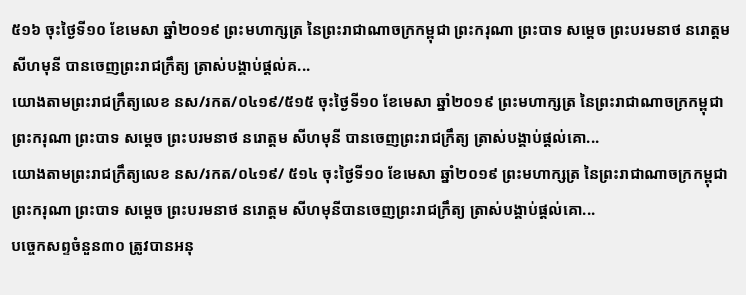៥១៦ ចុះថ្ងៃទី១០ ខែមេសា ឆ្នាំ២០១៩ ព្រះមហាក្សត្រ នៃព្រះរាជាណាចក្រកម្ពុជា ព្រះករុណា ព្រះបាទ សម្តេច ព្រះបរមនាថ នរោត្តម សីហមុនី បានចេញព្រះរាជក្រឹត្យ ត្រាស់បង្គាប់ផ្តល់គ...
យោងតាមព្រះរាជក្រឹត្យលេខ នស/រកត/០៤១៩/៥១៥ ចុះថ្ងៃទី១០ ខែមេសា ឆ្នាំ២០១៩ ព្រះមហាក្សត្រ នៃព្រះរាជាណាចក្រកម្ពុជា ព្រះករុណា ព្រះបាទ សម្តេច ព្រះបរមនាថ នរោត្តម សីហមុនី បានចេញព្រះរាជក្រឹត្យ ត្រាស់បង្គាប់ផ្តល់គោ...
យោងតាមព្រះរាជក្រឹត្យលេខ នស/រកត/០៤១៩/ ៥១៤ ចុះថ្ងៃទី១០ ខែមេសា ឆ្នាំ២០១៩ ព្រះមហាក្សត្រ នៃព្រះរាជាណាចក្រកម្ពុជា ព្រះករុណា ព្រះបាទ សម្តេច ព្រះបរមនាថ នរោត្តម សីហមុនីបានចេញព្រះរាជក្រឹត្យ ត្រាស់បង្គាប់ផ្តល់គោ...
បច្ចេកសព្ទចំនួន៣០ ត្រូវបានអនុ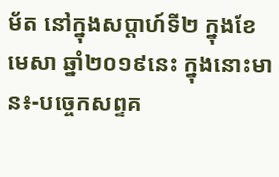ម័ត នៅក្នុងសប្តាហ៍ទី២ ក្នុងខែមេសា ឆ្នាំ២០១៩នេះ ក្នុងនោះមាន៖-បច្ចេកសព្ទគ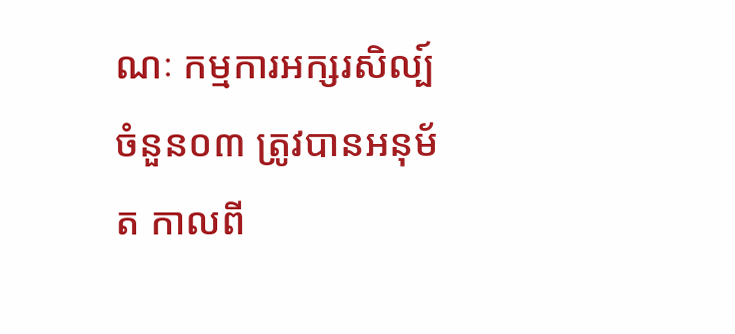ណៈ កម្មការអក្សរសិល្ប៍ ចំនួន០៣ ត្រូវបានអនុម័ត កាលពី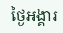ថ្ងៃអង្គារ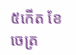៥កើត ខែចេត្រ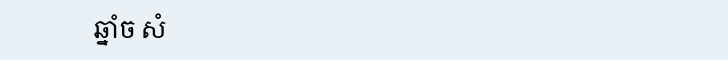ឆ្នាំច សំ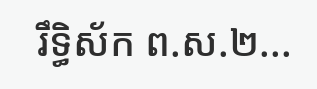រឹទ្ធិស័ក ព.ស.២...